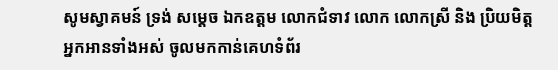សូមស្វាគមន៍ ទ្រង់ សម្តេច ឯកឧត្តម លោកជំទាវ លោក លោកស្រី និង ប្រិយមិត្តអ្នកអានទាំងអស់ ចូលមកកាន់គេហទំព័រ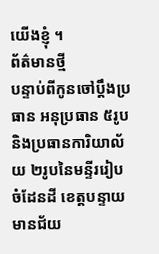យើងខ្ញុំ ។
ព័ត៌មានថ្មី
បន្ទាប់ពីកូនចៅប្តឹងប្រធាន អនុប្រធាន ៥រូប និងប្រធានការិយាល័យ ២រូបនៃមន្ទីររៀបចំដែនដី ខេត្តបន្ទាយមានជ័យ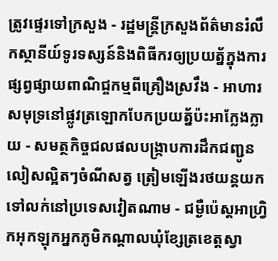ត្រូវផ្ទេរទៅក្រសួង - រដ្ឋមន្ត្រីក្រសួងព័ត៌មានរំលឹកស្ថានីយ៍ទូរទស្សន៍និងពិធីករឲ្យប្រយត្ន័ក្នុងការផ្សព្វផ្សាយពាណិជ្ចកម្មពីគ្រឿងស្រវឹង - អាហារសមុទ្រនៅផ្លូវត្រឡោកបែកប្រយត្ន័ប៉ះអាក្លែងក្លាយ - សមត្ថកិច្ចជលផលបង្ក្រាបការដឹកជញ្ជូនលៀសល្អិតៗចំណីសត្វ ត្រៀមឡើងរថយន្តយកទៅលក់នៅប្រទេសវៀតណាម - ជម្ងឺប៉េស្តអាហ្វ្រិកអុកឡុកអ្នកភូមិកណ្តាលឃុំខ្សែត្រខេត្តស្វា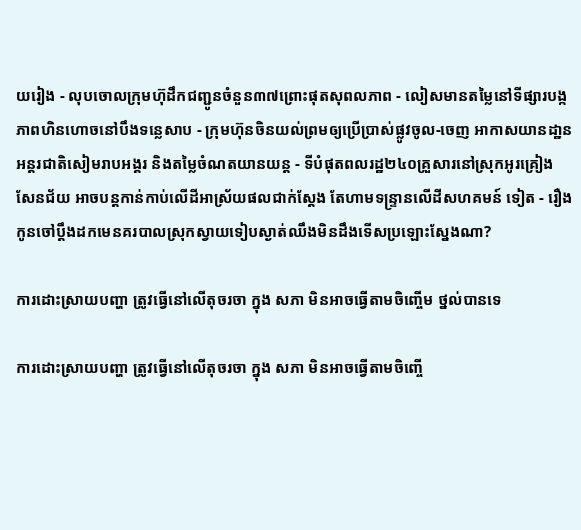យរៀង - លុបចោលក្រុមហ៊ុដឹកជញ្ជូនចំនួន៣៧ព្រោះផុតសុពលភាព - លៀសមានតម្លៃនៅទីផ្សារបង្កភាពហិនហោចនៅបឹងទន្លេសាប - ក្រុមហ៊ុនចិនយល់ព្រមឲ្យប្រើប្រាស់ផ្លូវចូល-ចេញ អាកាសយានដា្ឋនអន្តរជាតិសៀមរាបអង្គរ និងតម្លៃចំណតយានយន្ត - ទីបំផុតពលរដ្ឋ២៤០គ្រួសារនៅស្រុកអូរគ្រៀងសែនជ័យ អាចបន្តកាន់កាប់លើដីអាស្រ័យផលជាក់ស្តែង តែហាមទន្ទ្រានលើដីសហគមន៍ ទៀត - រឿងកូនចៅប្តឹងដកមេនគរបាលស្រុកស្វាយទៀបស្ងាត់ឈឹងមិនដឹងទើសប្រឡោះស្នែងណា?

ការដោះស្រាយបញ្ហា ត្រូវធ្វើនៅលើតុចរចា ក្នុង សភា មិនអាចធ្វើតាមចិញ្ចើម ថ្នល់បានទេ

ការដោះស្រាយបញ្ហា ត្រូវធ្វើនៅលើតុចរចា ក្នុង សភា មិនអាចធ្វើតាមចិញ្ចើ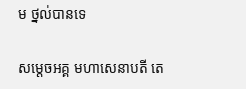ម ថ្នល់បានទេ

សម្តេចអគ្គ មហាសេនាបតី តេ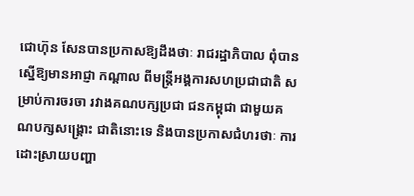ជោហ៊ុន សែនបានប្រកាសឱ្យដឹងថាៈ រាជរដ្ឋាភិបាល ពុំបានស្នើឱ្យមានអាជ្ញា កណ្តាល ពីមន្ត្រីអង្គការសហប្រជាជាតិ សម្រាប់ការចរចា រវាងគណបក្សប្រជា ជនកម្ពុជា ជាមួយគណបក្សសង្គ្រោះ ជាតិនោះទេ និងបានប្រកាសជំហរថាៈ ការដោះស្រាយបញ្ហា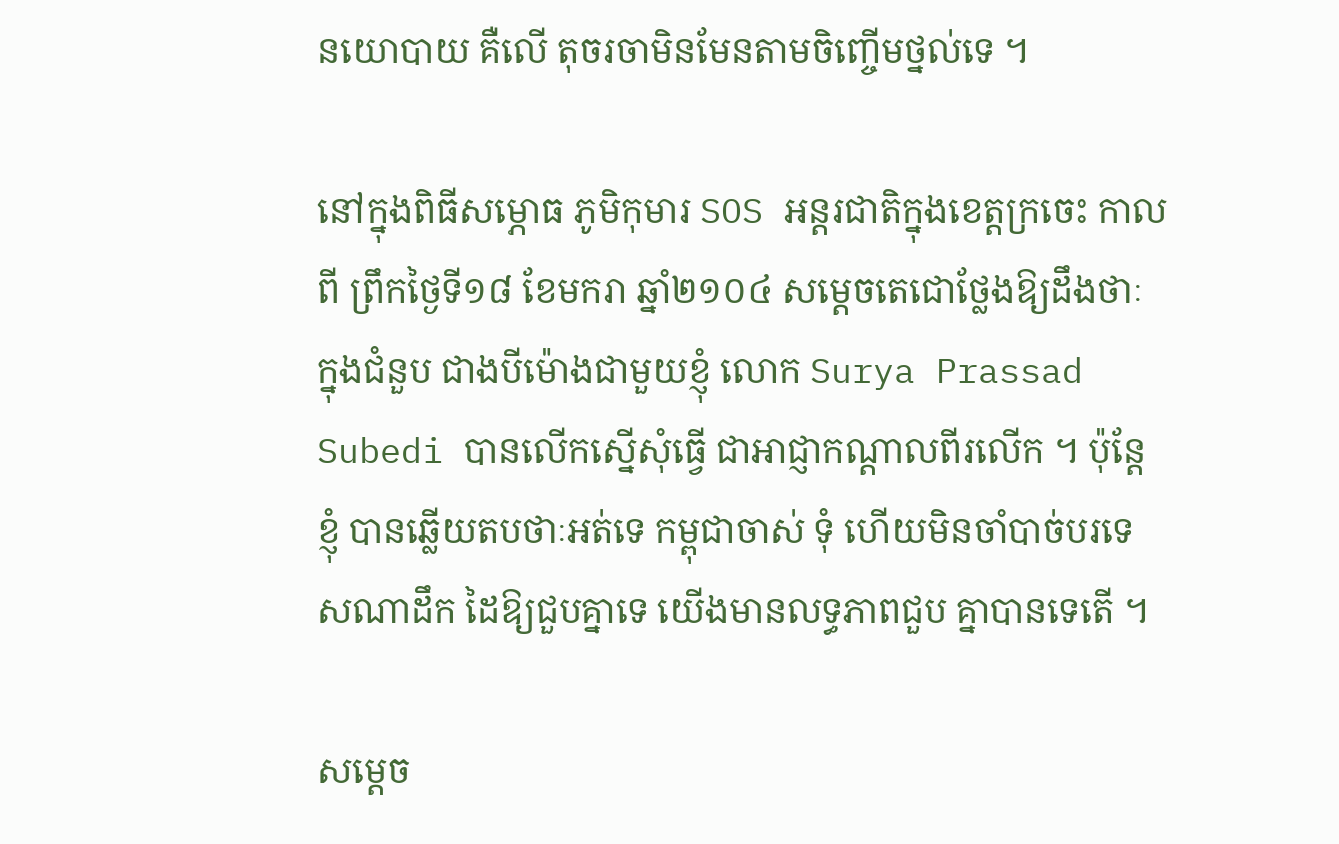នយោបាយ គឺលើ តុចរចាមិនមែនតាមចិញ្ចើមថ្នល់ទេ ។

នៅក្នុងពិធីសម្ភោធ ភូមិកុមារ SOS អន្តរជាតិក្នុងខេត្តក្រចេះ កាលពី ព្រឹកថ្ងៃទី១៨ ខែមករា ឆ្នាំ២១០៤ សម្តេចតេជោថ្លែងឱ្យដឹងថាៈ ក្នុងជំនួប ជាងបីម៉ោងជាមួយខ្ញុំ លោក Surya Prassad Subedi បានលើកស្នើសុំធ្វើ ជាអាជ្ញាកណ្តាលពីរលើក ។ ប៉ុន្តែខ្ញុំ បានឆ្លើយតបថាៈអត់ទេ កម្ពុជាចាស់ ទុំ ហើយមិនចាំបាច់បរទេសណាដឹក ដៃឱ្យជួបគ្នាទេ យើងមានលទ្ធភាពជួប គ្នាបានទេតើ ។

សម្តេច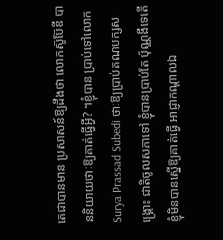តេជាបានមាន ប្រសាសន៍ឱ្យដឹងថា លោកស៊ូប៊ែឌី បាននិយាយថាៈឱ្យគាត់ធ្វើអ្វី? ។ខ្ញុំបាន ប្រាប់ទៅលោក Surya Prassad Subedi ថាៈឱ្យប្រាប់គណបក្សសង្គ្រោះ ជាតិចូលសភាទៅ ខ្ញុំបានប្រាប់តែ ប៉ុណ្ណងឹទេតើ ខ្ញុំមិនបានស្នើឱ្យគាត់ធ្វើ អាជ្ញាកណ្តាលឯ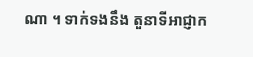ណា ។ ទាក់ទងនឹង តួនាទីអាជ្ញាក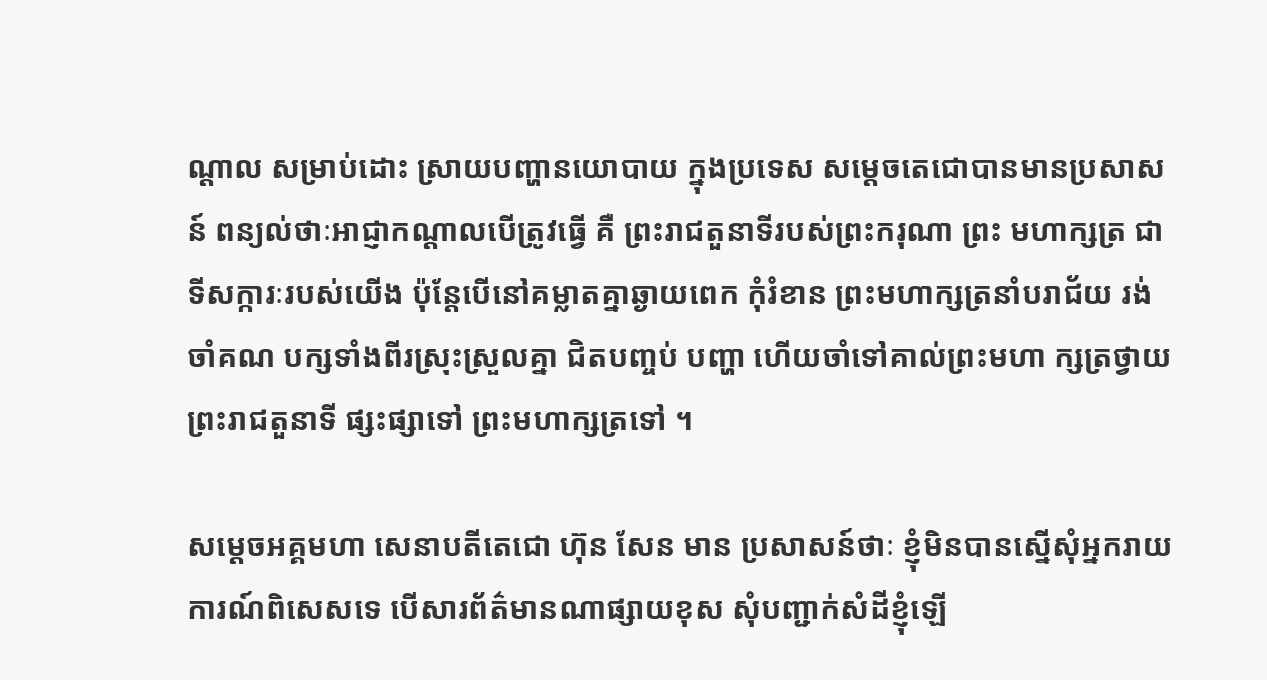ណ្តាល សម្រាប់ដោះ ស្រាយបញ្ហានយោបាយ ក្នុងប្រទេស សម្តេចតេជោបានមានប្រសាសន៍ ពន្យល់ថាៈអាជ្ញាកណ្តាលបើត្រូវធ្វើ គឺ ព្រះរាជតួនាទីរបស់ព្រះករុណា ព្រះ មហាក្សត្រ ជាទីសក្ការៈរបស់យើង ប៉ុន្តែបើនៅគម្លាតគ្នាឆ្ងាយពេក កុំរំខាន ព្រះមហាក្សត្រនាំបរាជ័យ រង់ចាំគណ បក្សទាំងពីរស្រុះស្រួលគ្នា ជិតបញ្ចប់ បញ្ហា ហើយចាំទៅគាល់ព្រះមហា ក្សត្រថ្វាយព្រះរាជតួនាទី ផ្សះផ្សាទៅ ព្រះមហាក្សត្រទៅ ។

សម្តេចអគ្គមហា សេនាបតីតេជោ ហ៊ុន សែន មាន ប្រសាសន៍ថាៈ ខ្ញុំមិនបានស្នើសុំអ្នករាយ ការណ៍ពិសេសទេ បើសារព័ត៌មានណាផ្សាយខុស សុំបញ្ជាក់សំដីខ្ញុំឡើ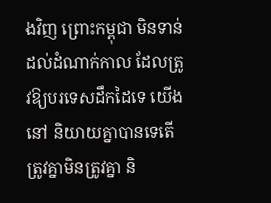ងវិញ ព្រោះកម្ពុជា មិនទាន់ដល់ដំណាក់កាល ដែលត្រូវឱ្យបរទេសដឹកដៃទេ យើងនៅ និយាយគ្នាបានទេតើ ត្រូវគ្នាមិនត្រូវគ្នា និ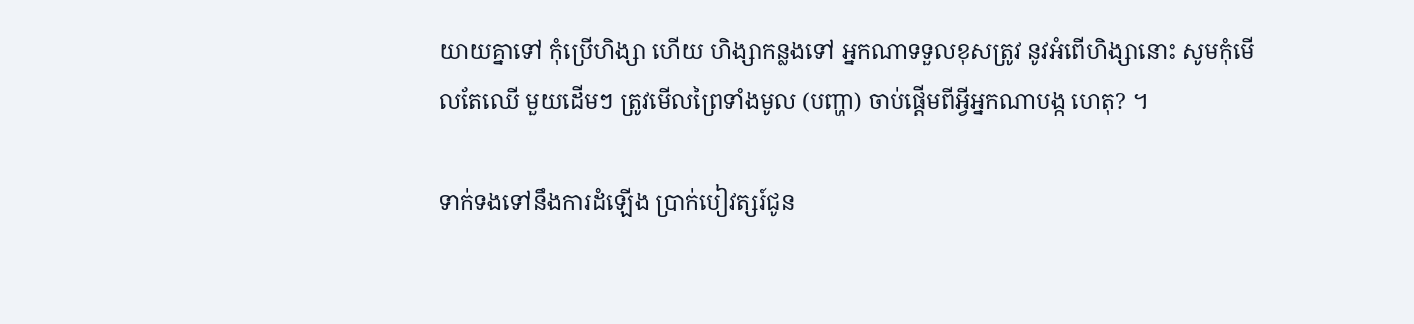យាយគ្នាទៅ កុំប្រើហិង្សា ហើយ ហិង្សាកន្លងទៅ អ្នកណាទទួលខុសត្រូវ នូវអំពើហិង្សានោះ សូមកុំមើលតែឈើ មួយដើមៗ ត្រូវមើលព្រៃទាំងមូល (បញ្ហា) ចាប់ផ្តើមពីអ្វីអ្នកណាបង្ក ហេតុ? ។

ទាក់ទងទៅនឹងការដំឡើង ប្រាក់បៀវត្សរ៍ជូន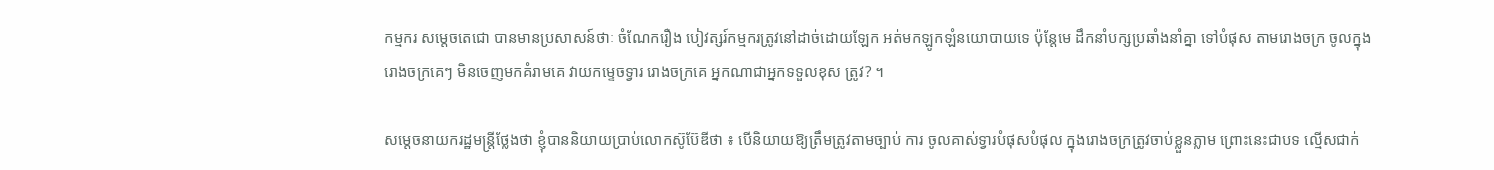កម្មករ សម្តេចតេជោ បានមានប្រសាសន៍ថាៈ ចំណែករឿង បៀវត្សរ៍កម្មករត្រូវនៅដាច់ដោយឡែក អត់មកឡូកឡំនយោបាយទេ ប៉ុន្តែមេ ដឹកនាំបក្សប្រឆាំងនាំគ្នា ទៅបំផុស តាមរោងចក្រ ចូលក្នុងរោងចក្រគេៗ មិនចេញមកគំរាមគេ វាយកម្ទេចទ្វារ រោងចក្រគេ អ្នកណាជាអ្នកទទួលខុស ត្រូវ? ។

សម្តេចនាយករដ្ឋមន្ត្រីថ្លែងថា ខ្ញុំបាននិយាយប្រាប់លោកស៊ូប៊ែឌីថា ៖ បើនិយាយឱ្យត្រឹមត្រូវតាមច្បាប់ ការ ចូលគាស់ទ្វារបំផុសបំផុល ក្នុងរោងចក្រត្រូវចាប់ខ្លួនភ្លាម ព្រោះនេះជាបទ ល្មើសជាក់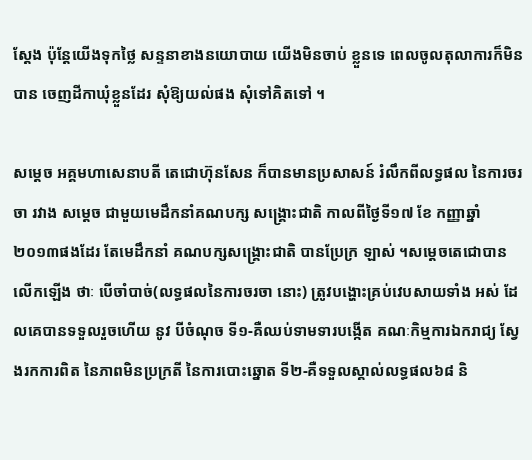ស្តែង ប៉ុន្តែយើងទុកថ្លៃ សន្ទនាខាងនយោបាយ យើងមិនចាប់ ខ្លួនទេ ពេលចូលតុលាការក៏មិនបាន ចេញដីកាឃុំខ្លួនដែរ សុំឱ្យយល់ផង សុំទៅគិតទៅ ។

សម្តេច អគ្គមហាសេនាបតី តេជោហ៊ុនសែន ក៏បានមានប្រសាសន៍ រំលឹកពីលទ្ធផល នៃការចរចា រវាង សម្តេច ជាមួយមេដឹកនាំគណបក្ស សង្គ្រោះជាតិ កាលពីថ្ងៃទី១៧ ខែ កញ្ញាឆ្នាំ២០១៣ផងដែរ តែមេដឹកនាំ គណបក្សសង្គ្រោះជាតិ បានប្រែក្រ ឡាស់ ។សម្តេចតេជោបានលើកឡើង ថាៈ បើចាំបាច់(លទ្ធផលនៃការចរចា នោះ) ត្រូវបង្ហោះគ្រប់វេបសាយទាំង អស់ ដែលគេបានទទួលរួចហើយ នូវ បីចំណុច ទី១-គឺឈប់ទាមទារបង្កើត គណៈកិម្មការឯករាជ្យ ស្វែងរកការពិត នៃភាពមិនប្រក្រតី នៃការបោះឆ្នោត ទី២-គឺទទួលស្គាល់លទ្ធផល៦៨ និ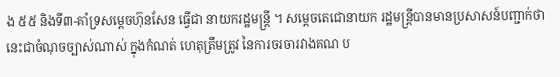ង ៥៥ និងទី៣-គាំទ្រសម្តេចហ៊ុនសែន ធ្វើជា នាយករដ្ឋមន្ត្រី ។ សម្តេចតេជោនាយក រដ្ឋមន្ត្រីបានមានប្រសាសន៍បញ្ជាក់ថា នេះជាចំណុចច្បាស់ណាស់ ក្នុងកំណត់ ហេតុត្រឹមត្រូវ នៃការចរចារវាងគណ ប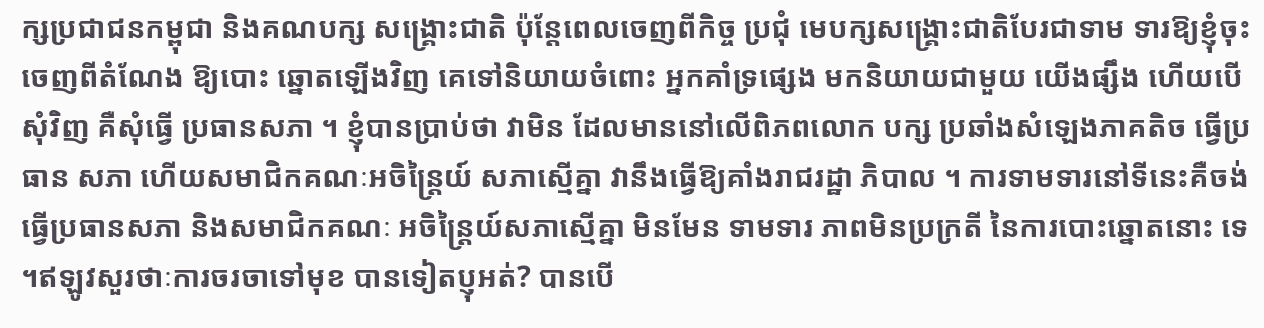ក្សប្រជាជនកម្ពុជា និងគណបក្ស សង្គ្រោះជាតិ ប៉ុន្តែពេលចេញពីកិច្ច ប្រជុំ មេបក្សសង្គ្រោះជាតិបែរជាទាម ទារឱ្យខ្ញុំចុះចេញពីតំណែង ឱ្យបោះ ឆ្នោតឡើងវិញ គេទៅនិយាយចំពោះ អ្នកគាំទ្រផ្សេង មកនិយាយជាមួយ យើងផ្សឹង ហើយបើសុំវិញ គឺសុំធ្វើ ប្រធានសភា ។ ខ្ញុំបានប្រាប់ថា វាមិន ដែលមាននៅលើពិភពលោក បក្ស ប្រឆាំងសំឡេងភាគតិច ធ្វើប្រធាន សភា ហើយសមាជិកគណៈអចិន្ត្រៃយ៍ សភាស្មើគ្នា វានឹងធ្វើឱ្យគាំងរាជរដ្ឋា ភិបាល ។ ការទាមទារនៅទីនេះគឺចង់ ធ្វើប្រធានសភា និងសមាជិកគណៈ អចិន្ត្រៃយ៍សភាស្មើគ្នា មិនមែន ទាមទារ ភាពមិនប្រក្រតី នៃការបោះឆ្នោតនោះ ទេ ។ឥឡូវសួរថាៈការចរចាទៅមុខ បានទៀតប្ញុអត់? បានបើ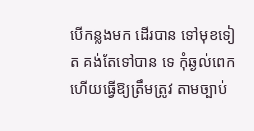បើកន្លងមក ដើរបាន ទៅមុខទៀត គង់តែទៅបាន ទេ កុំឆ្ងល់ពេក ហើយធ្វើឱ្យត្រឹមត្រូវ តាមច្បាប់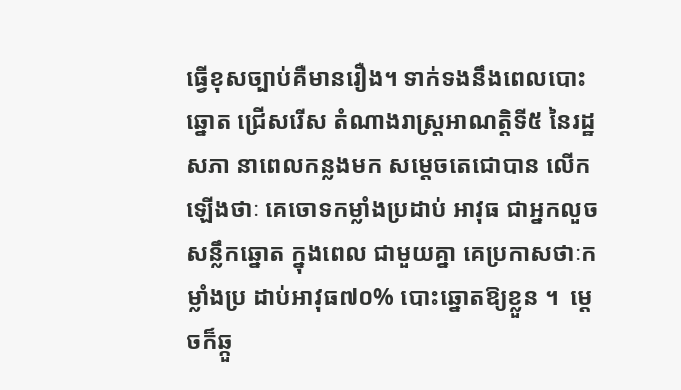ធ្វើខុសច្បាប់គឺមានរឿង។ ទាក់ទងនឹងពេលបោះឆ្នោត ជ្រើសរើស តំណាងរាស្ត្រអាណត្តិទី៥ នៃរដ្ឋសភា នាពេលកន្លងមក សម្តេចតេជោបាន លើកឡើងថាៈ គេចោទកម្លាំងប្រដាប់ អាវុធ ជាអ្នកលួចសន្លឹកឆ្នោត ក្នុងពេល ជាមួយគ្នា គេប្រកាសថាៈកម្លាំងប្រ ដាប់អាវុធ៧០% បោះឆ្នោតឱ្យខ្លួន ។  ម្តេចក៏ឆ្កួ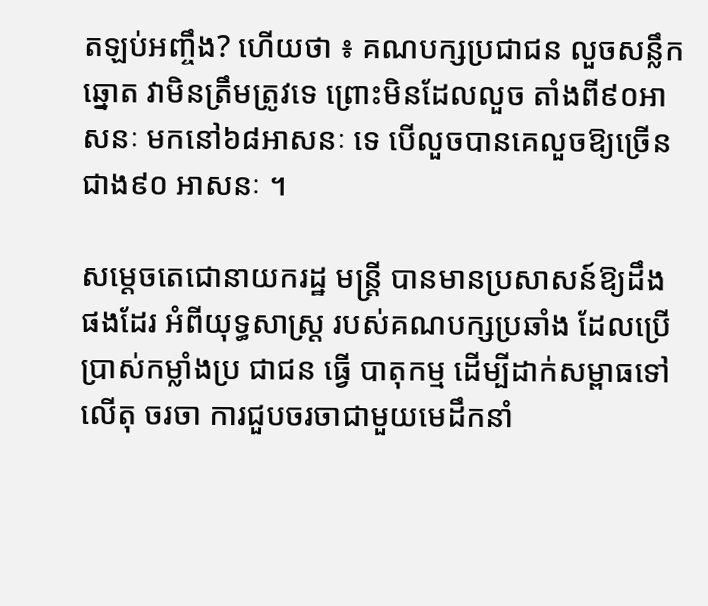តឡប់អញ្ចឹង? ហើយថា ៖ គណបក្សប្រជាជន លួចសន្លឹកឆ្នោត វាមិនត្រឹមត្រូវទេ ព្រោះមិនដែលលួច តាំងពី៩០អាសនៈ មកនៅ៦៨អាសនៈ ទេ បើលួចបានគេលួចឱ្យច្រើនជាង៩០ អាសនៈ ។

សម្តេចតេជោនាយករដ្ឋ មន្ត្រី បានមានប្រសាសន៍ឱ្យដឹងផងដែរ អំពីយុទ្ធសាស្ត្រ របស់គណបក្សប្រឆាំង ដែលប្រើប្រាស់កម្លាំងប្រ ជាជន ធ្វើ បាតុកម្ម ដើម្បីដាក់សម្ពាធទៅលើតុ ចរចា ការជួបចរចាជាមួយមេដឹកនាំ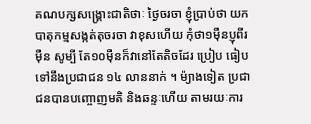គណបក្សសង្គ្រោះជាតិថាៈ ថ្ងៃចរចា ខ្ញុំប្រាប់ថា យកបាតុកម្មសង្កត់តុចរចា វាខុសហើយ កុំថា១ម៉ឺនប្ញុពីរម៉ឺន សូម្បី តែ១០ម៉ឺនក៏វានៅតែតិចដែរ ប្រៀប ធៀបទៅនឹងប្រជាជន ១៤ លាននាក់ ។ ម៉្យាងទៀត ប្រជាជនបានបញ្ចោញមតិ និងឆន្ទៈហើយ តាមរយៈការ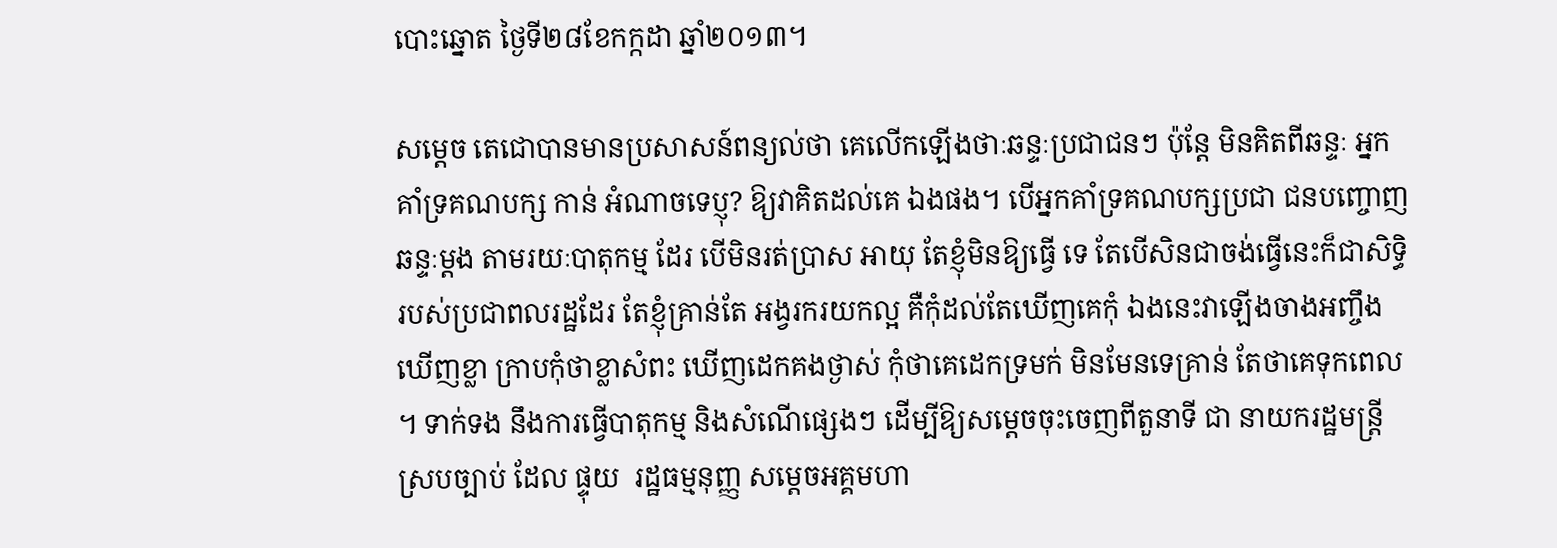បោះឆ្នោត ថ្ងៃទី២៨ខែកក្កដា ឆ្នាំ២០១៣។

សម្តេច តេជោបានមានប្រសាសន៍ពន្យល់ថា គេលើកឡើងថាៈឆន្ទៈប្រជាជនៗ ប៉ុន្តែ មិនគិតពីឆន្ទៈ អ្នកគាំទ្រគណបក្ស កាន់ អំណាចទេប្ញុ? ឱ្យវាគិតដល់គេ ឯងផង។ បើអ្នកគាំទ្រគណបក្សប្រជា ជនបញ្ចោញឆន្ទៈម្តង តាមរយៈបាតុកម្ម ដែរ បើមិនរត់ប្រាស អាយុ តែខ្ញុំមិនឱ្យធ្វើ ទេ តែបើសិនជាចង់ធ្វើនេះក៏ជាសិទ្ធិ របស់ប្រជាពលរដ្ឋដែរ តែខ្ញុំគ្រាន់តែ អង្វរករយកល្អ គឺកុំដល់តែឃើញគេកុំ ឯងនេះវាឡើងចាងអញ្ចឹង ឃើញខ្លា ក្រាបកុំថាខ្លាសំពះ ឃើញដេកគងថ្ងាស់ កុំថាគេដេកទ្រមក់ មិនមែនទេគ្រាន់ តែថាគេទុកពេល ។ ទាក់ទង នឹងការធ្វើបាតុកម្ម និងសំណើផ្សេងៗ ដើម្បីឱ្យសម្តេចចុះចេញពីតួនាទី ជា នាយករដ្ឋមន្ត្រីស្របច្បាប់ ដែល ផ្ទុយ  រដ្ឋធម្មនុញ្ញ សម្តេចអគ្គមហា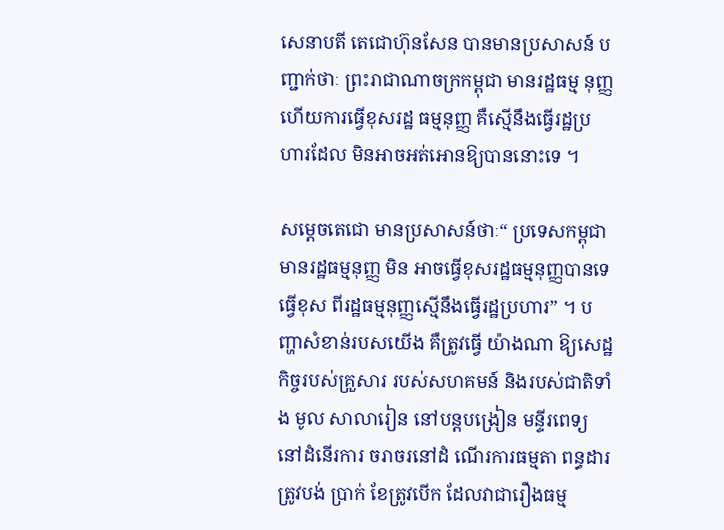សេនាបតី តេជោហ៊ុនសែន បានមានប្រសាសន៍ បញ្ជាក់ថាៈ ព្រះរាជាណាចក្រកម្ពុជា មានរដ្ឋធម្ម នុញ្ញ ហើយការធ្វើខុសរដ្ឋ ធម្មនុញ្ញ គឺស្មើនឹងធ្វើរដ្ឋប្រហារដែល មិនអាចអត់អោនឱ្យបាននោះទេ ។

សម្តេចតេជោ មានប្រសាសន៍ថាៈ“ ប្រទេសកម្ពុជា មានរដ្ឋធម្មនុញ្ញ មិន អាចធ្វើខុសរដ្ឋធម្មនុញ្ញបានទេ ធ្វើខុស ពីរដ្ឋធម្មនុញ្ញស្មើនឹងធ្វើរដ្ឋប្រហារ” ។ បញ្ហាសំខាន់របសយើង គឺត្រូវធ្វើ យ៉ាងណា ឱ្យសេដ្ឋកិច្ចរបស់គ្រួសារ របស់សហគមន៍ និងរបស់ជាតិទាំង មូល សាលារៀន នៅបន្តបង្រៀន មន្ទីរពេទ្យនៅដំនើរការ ចរាចរនៅដំ ណើរការធម្មតា ពន្ធដារត្រូវបង់ ប្រាក់ ខែត្រូវបើក ដែលវាជារឿងធម្ម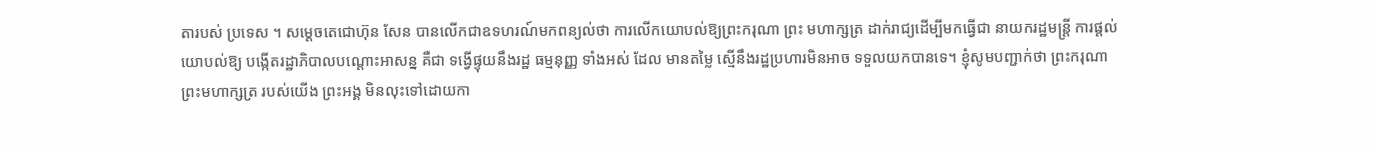តារបស់ ប្រទេស ។ សម្តេចតេជោហ៊ុន សែន បានលើកជាឧទហរណ៍មកពន្យល់ថា ការលើកយោបល់ឱ្យព្រះករុណា ព្រះ មហាក្សត្រ ដាក់រាជ្យដើម្បីមកធ្វើជា នាយករដ្ឋមន្ត្រី ការផ្តល់យោបល់ឱ្យ បង្កើតរដ្ឋាភិបាលបណ្តោះអាសន្ន គឺជា ទង្វើផ្ទុយនឹងរដ្ឋ ធម្មនុញ្ញ ទាំងអស់ ដែល មានតម្លៃ ស្មើនឹងរដ្ឋប្រហារមិនអាច ទទួលយកបានទេ។ ខ្ញុំសូមបញ្ជាក់ថា ព្រះករុណា ព្រះមហាក្សត្រ របស់យើង ព្រះអង្គ មិនលុះទៅដោយកា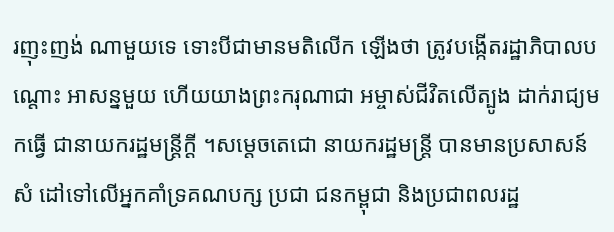រញុះញង់ ណាមួយទេ ទោះបីជាមានមតិលើក ឡើងថា ត្រូវបង្កើតរដ្ឋាភិបាលបណ្តោះ អាសន្នមួយ ហើយយាងព្រះករុណាជា អម្ចាស់ជីវិតលើត្បូង ដាក់រាជ្យមកធ្វើ ជានាយករដ្ឋមន្ត្រីក្តី ។សម្តេចតេជោ នាយករដ្ឋមន្ត្រី បានមានប្រសាសន៍សំ ដៅទៅលើអ្នកគាំទ្រគណបក្ស ប្រជា ជនកម្ពុជា និងប្រជាពលរដ្ឋ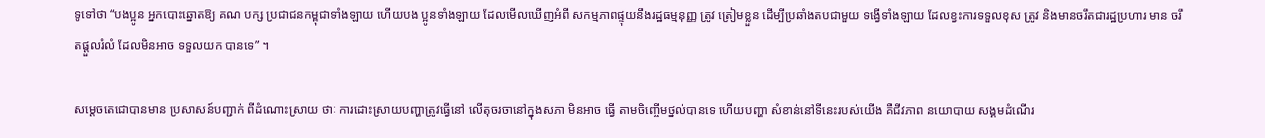ទូទៅថា “បងប្អូន អ្នកបោះឆ្នោតឱ្យ គណ បក្ស ប្រជាជនកម្ពុជាទាំងឡាយ ហើយបង ប្អូនទាំងឡាយ ដែលមើលឃើញអំពី សកម្មភាពផ្ទុយនឹងរដ្ឋធម្មនុញ្ញ ត្រូវ ត្រៀមខ្លួន ដើម្បីប្រឆាំងតបជាមួយ ទង្វើទាំងឡាយ ដែលខ្វះការទទួលខុស ត្រូវ និងមានចរឹតជារដ្ឋប្រហារ មាន ចរឹតផ្តួលរំលំ ដែលមិនអាច ទទួលយក បានទេ” ។

សម្តេចតេជោបានមាន ប្រសាសន៍បញ្ជាក់ ពីដំណោះស្រាយ ថាៈ ការដោះស្រាយបញ្ហាត្រូវធ្វើនៅ លើតុចរចានៅក្នុងសភា មិនអាច ធ្វើ តាមចិញ្ចើមថ្នល់បានទេ ហើយបញ្ហា សំខាន់នៅទីនេះរបស់យើង គឺជីវភាព នយោបាយ សង្គមដំណើរ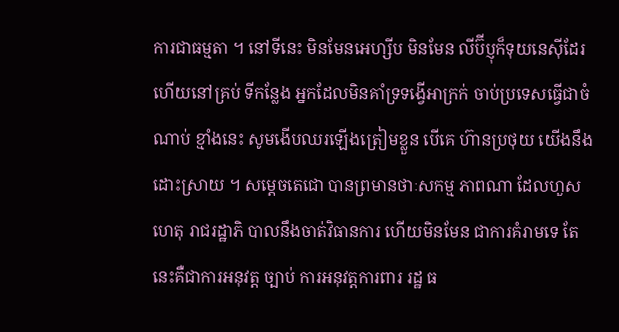ការជាធម្មតា ។ នៅទីនេះ មិនមែនអេហ្សីប មិនមែន លីប៊ីប្ញុក៏ទុយនេស៊ីដែរ ហើយនៅគ្រប់ ទីកន្លែង អ្នកដែលមិនគាំទ្រទង្វើអាក្រក់ ចាប់ប្រទេសធ្វើជាចំណាប់ ខ្មាំងនេះ សូមងើបឈរឡើងត្រៀមខ្លួន បើគេ ហ៊ានប្រថុយ យើងនឹងដោះស្រាយ ។ សម្តេចតេជោ បានព្រមានថាៈសកម្ម ភាពណា ដែលហួសហេតុ រាជរដ្ឋាភិ បាលនឹងចាត់វិធានការ ហើយមិនមែន ជាការគំរាមទេ តែនេះគឺជាការអនុវត្ត ច្បាប់ ការអនុវត្តការពារ រដ្ឋ ធ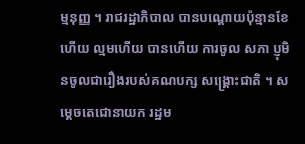ម្មនុញ្ញ ។ រាជរដ្ឋាភិបាល បានបណ្តោយប៉ុន្មានខែ ហើយ ល្មមហើយ បានហើយ ការចូល សភា ប្ញុមិនចូលជារឿងរបស់គណបក្ស សង្គ្រោះជាតិ ។ សម្តេចតេជោនាយក រដ្ឋម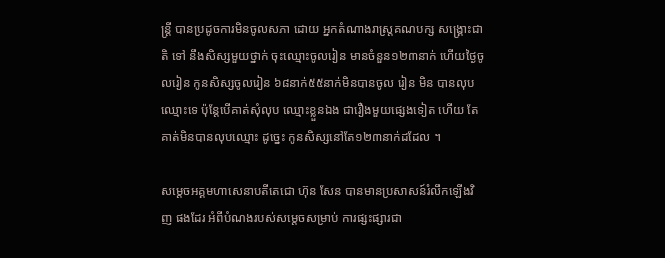ន្ត្រី បានប្រដូចការមិនចូលសភា ដោយ អ្នកតំណាងរាស្ត្រគណបក្ស សង្គ្រោះជាតិ ទៅ នឹងសិស្សមួយថ្នាក់ ចុះឈ្មោះចូលរៀន មានចំនួន១២៣នាក់ ហើយថ្ងៃចូលរៀន កូនសិស្សចូលរៀន ៦៨នាក់៥៥នាក់មិនបានចូល រៀន មិន បានលុបឈ្មោះទេ ប៉ុន្តែបើគាត់សុំលុប ឈ្មោះខ្លួនឯង ជារឿងមួយផ្សេងទៀត ហើយ តែគាត់មិនបានលុបឈ្មោះ ដូច្នេះ កូនសិស្សនៅតែ១២៣នាក់ដដែល ។

សម្តេចអគ្គមហាសេនាបតីតេជោ ហ៊ុន សែន បានមានប្រសាសន៍រំលឹកឡើងវិញ ផងដែរ អំពីបំណងរបស់សម្តេចសម្រាប់ ការផ្សះផ្សារជា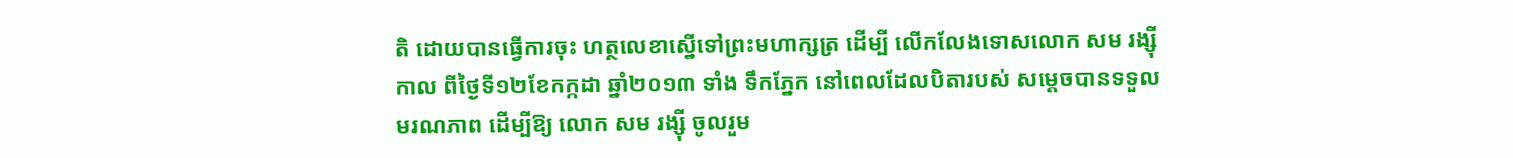តិ ដោយបានធ្វើការចុះ ហត្ថលេខាស្នើទៅព្រះមហាក្សត្រ ដើម្បី លើកលែងទោសលោក សម រង្ស៊ី កាល ពីថ្ងៃទី១២ខែកក្កដា ឆ្នាំ២០១៣ ទាំង ទឹកភ្នែក នៅពេលដែលបិតារបស់ សម្តេចបានទទួលមរណភាព ដើម្បីឱ្យ លោក សម រង្ស៊ី ចូលរួម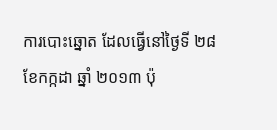ការបោះឆ្នោត ដែលធ្វើនៅថ្ងៃទី ២៨ ខែកក្កដា ឆ្នាំ ២០១៣ ប៉ុ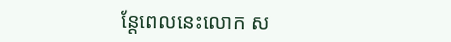ន្តែពេលនេះលោក ស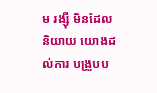ម រង្ស៊ី មិនដែលនិយាយ យោងដល់ការ បង្រួបប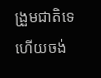ង្រួមជាតិទេ ហើយចង់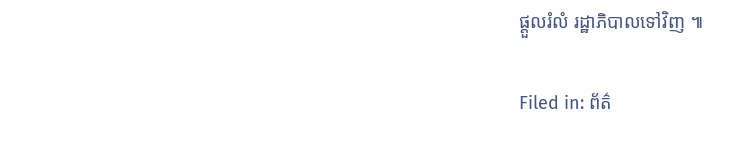ផ្តួលរំលំ រដ្ឋាភិបាលទៅវិញ ៕

Filed in: ព័ត៌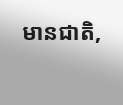មានជាតិ,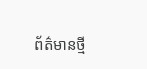ព័ត៌មានថ្មី